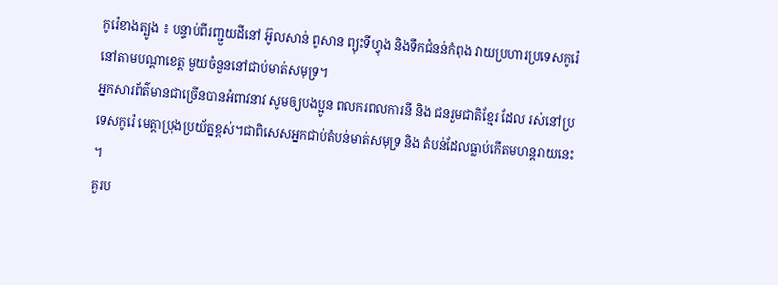កូរ៉េខាងត្បូង ៖ បន្ទាប់ពីរញ្ជួយដីនៅ អ៊ូលសាន់ ពូសាន ព្យុះទីហ្វុង និងទឹកជំនន់កំពុង វាយប្រហារប្រទេសកូរ៉េ នៅតាមបណ្តាខេត្ត មួយចំនួននៅជាប់មាត់សមុទ្រ។
អ្នកសារព័ត៌មានជាច្រើនបានអំពាវនាវ សូមឲ្យបងប្អូន ពលករពលការនី និង ជនរួមជាតិខ្មែរ ដែល រស់នៅប្រទេសកូរ៉េ មេត្តាប្រុងប្រយ័ត្នខ្ពស់។ជាពិសេសអ្នកជាប់តំបន់មាត់សមុទ្រ និង តំបន់ដែលធ្លាប់កើតមហន្តរាយនេះ ។
គួរប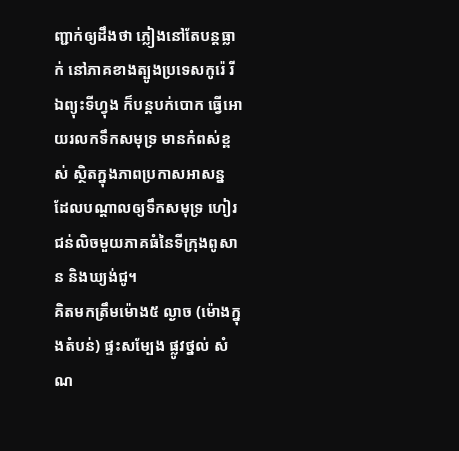ញ្ជាក់ឲ្យដឹងថា ភ្លៀងនៅតែបន្តធ្លាក់ នៅភាគខាងត្បូងប្រទេសកូរ៉េ រីឯព្យុះទីហ្វុង ក៏បន្តបក់បោក ធ្វើអោយរលកទឹកសមុទ្រ មានកំពស់ខ្ពស់ ស្ថិតក្នុងភាពប្រកាសអាសន្ន ដែលបណ្ដាលឲ្យទឹកសមុទ្រ ហៀរជន់លិចមួយភាគធំនៃទីក្រុងពូសាន និងឃ្យង់ជូ។
គិតមកត្រឹមម៉ោង៥ ល្ងាច (ម៉ោងក្នុងតំបន់) ផ្ទះសម្បែង ផ្លូវថ្នល់ សំណ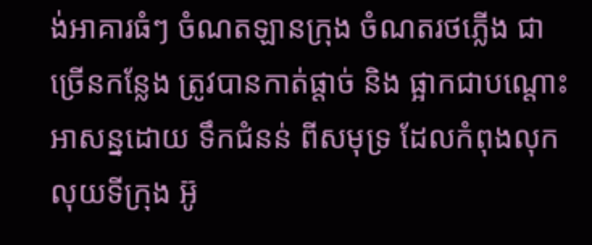ង់អាគារធំៗ ចំណតឡានក្រុង ចំណតរថភ្លើង ជា ច្រើនកន្លែង ត្រូវបានកាត់ផ្ដាច់ និង ផ្អាកជាបណ្ដោះអាសន្នដោយ ទឹកជំនន់ ពីសមុទ្រ ដែលកំពុងលុកលុយទីក្រុង អ៊ូ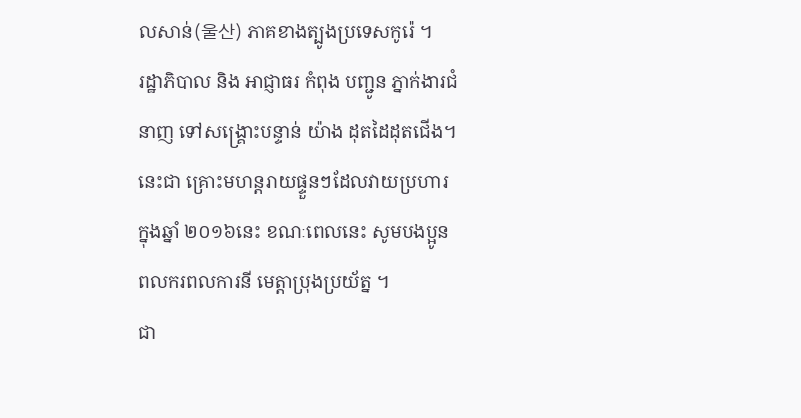លសាន់(울산) ភាគខាងត្បូងប្រទេសកូរ៉េ ។
រដ្ឋាភិបាល និង អាជ្ញាធរ កំពុង បញ្ជូន ភ្នាក់ងារជំនាញ ទៅសង្គ្រោះបន្ទាន់ យ៉ាង ដុតដៃដុតជើង។ នេះជា គ្រោះមហន្តរាយផ្ទួនៗដែលវាយប្រហារ ក្នុងឆ្នាំ ២០១៦នេះ ខណៈពេលនេះ សូមបងប្អូនពលករពលការនី មេត្តាប្រុងប្រយ័ត្ន ។
ជា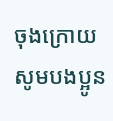ចុងក្រោយសូមបងប្អូន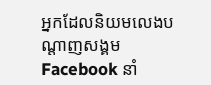អ្នកដែលនិយមលេងបណ្តាញសង្គម Facebook នាំ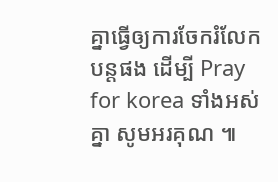គ្នាធ្វើឲ្យការចែករំលែកបន្តផង ដើម្បី Pray for korea ទាំងអស់គ្នា សូមអរគុណ ៕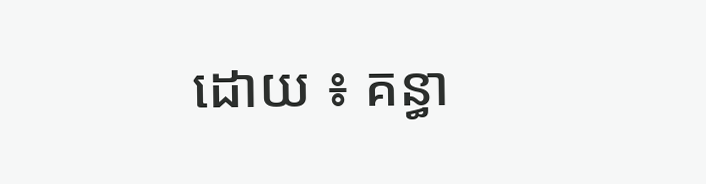ដោយ ៖ គន្ធា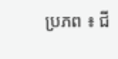ប្រភព ៖ ជី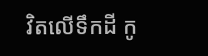វិតលើទឹកដី កូ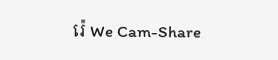រ៉េ We Cam-Share